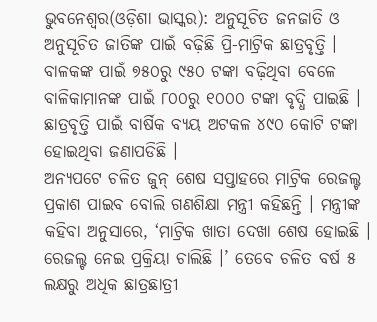ଭୁବନେଶ୍ୱର(ଓଡ଼ିଶା ଭାସ୍କର): ଅନୁସୂଚିତ ଜନଜାତି ଓ ଅନୁସୂଚିତ ଜାତିଙ୍କ ପାଇଁ ବଢ଼ିଛି ପ୍ରି-ମାଟ୍ରିକ ଛାତ୍ରବୃତ୍ତି । ବାଳକଙ୍କ ପାଇଁ ୭୫୦ରୁ ୯୫୦ ଟଙ୍କା ବଢ଼ିଥିବା ବେଳେ ବାଳିକାମାନଙ୍କ ପାଇଁ ୮୦୦ରୁ ୧୦୦୦ ଟଙ୍କା ବୃଦ୍ଧି ପାଇଛି । ଛାତ୍ରବୃତ୍ତି ପାଇଁ ବାର୍ଷିକ ବ୍ୟୟ ଅଟକଳ ୪୯୦ କୋଟି ଟଙ୍କା ହୋଇଥିବା ଜଣାପଡିଛି ।
ଅନ୍ୟପଟେ ଚଳିତ ଜୁନ୍ ଶେଷ ସପ୍ତାହରେ ମାଟ୍ରିକ ରେଜଲ୍ଟ ପ୍ରକାଶ ପାଇବ ବୋଲି ଗଣଶିକ୍ଷା ମନ୍ତ୍ରୀ କହିଛନ୍ତି । ମନ୍ତ୍ରୀଙ୍କ କହିବା ଅନୁସାରେ, ‘ମାଟ୍ରିକ ଖାତା ଦେଖା ଶେଷ ହୋଇଛି । ରେଜଲ୍ଟ ନେଇ ପ୍ରକ୍ରିୟା ଚାଲିଛି ।’ ତେବେ ଚଳିତ ବର୍ଷ ୫ ଲକ୍ଷରୁ ଅଧିକ ଛାତ୍ରଛାତ୍ରୀ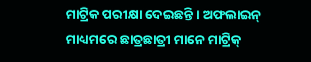ମାଟ୍ରିକ ପରୀକ୍ଷା ଦେଇଛନ୍ତି । ଅଫଲାଇନ୍ ମାଧ୍ୟମରେ ଛାତ୍ରଛାତ୍ରୀ ମାନେ ମାଟ୍ରିକ୍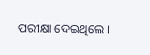ପରୀକ୍ଷା ଦେଇଥିଲେ ।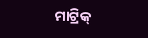ମାଟ୍ରିକ୍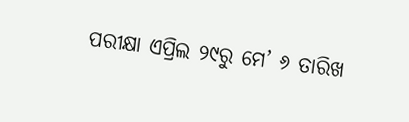ପରୀକ୍ଷା ଏପ୍ରିଲ ୨୯ରୁ ମେ’ ୬ ତାରିଖ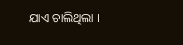ଯାଏ ଚାଲିଥିଲା ।